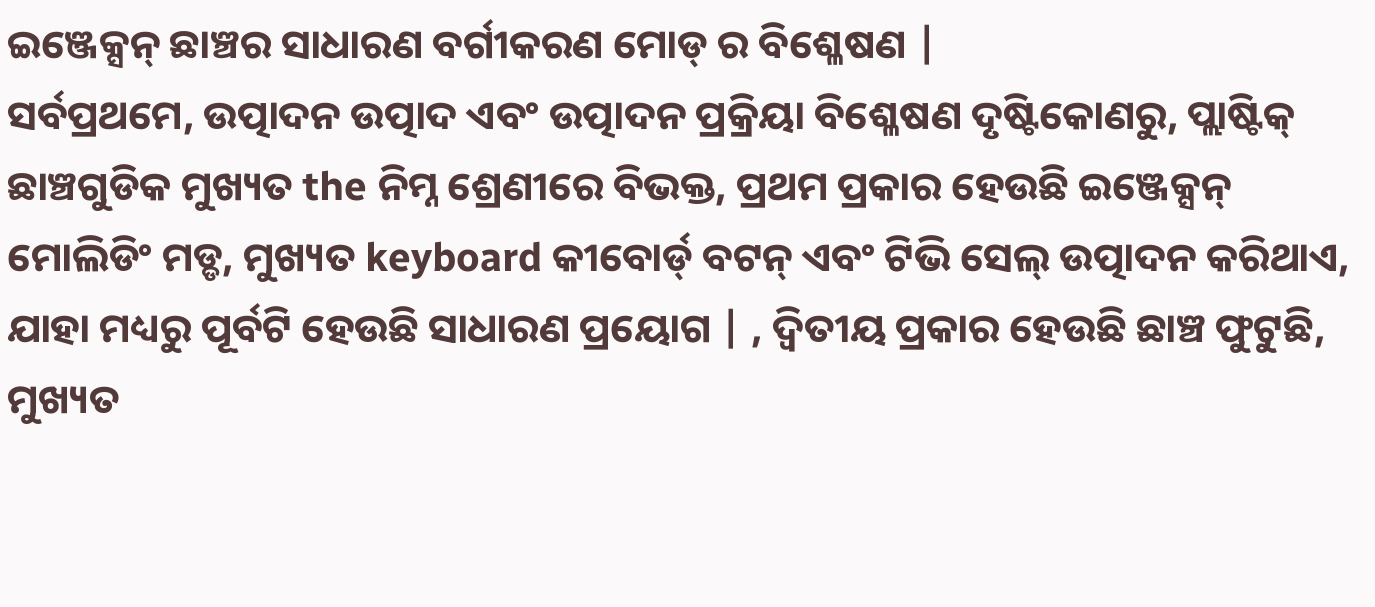ଇଞ୍ଜେକ୍ସନ୍ ଛାଞ୍ଚର ସାଧାରଣ ବର୍ଗୀକରଣ ମୋଡ୍ ର ବିଶ୍ଳେଷଣ |
ସର୍ବପ୍ରଥମେ, ଉତ୍ପାଦନ ଉତ୍ପାଦ ଏବଂ ଉତ୍ପାଦନ ପ୍ରକ୍ରିୟା ବିଶ୍ଳେଷଣ ଦୃଷ୍ଟିକୋଣରୁ, ପ୍ଲାଷ୍ଟିକ୍ ଛାଞ୍ଚଗୁଡିକ ମୁଖ୍ୟତ the ନିମ୍ନ ଶ୍ରେଣୀରେ ବିଭକ୍ତ, ପ୍ରଥମ ପ୍ରକାର ହେଉଛି ଇଞ୍ଜେକ୍ସନ୍ ମୋଲିଡିଂ ମଡ୍ଡ, ମୁଖ୍ୟତ keyboard କୀବୋର୍ଡ୍ ବଟନ୍ ଏବଂ ଟିଭି ସେଲ୍ ଉତ୍ପାଦନ କରିଥାଏ, ଯାହା ମଧ୍ୟରୁ ପୂର୍ବଟି ହେଉଛି ସାଧାରଣ ପ୍ରୟୋଗ | , ଦ୍ୱିତୀୟ ପ୍ରକାର ହେଉଛି ଛାଞ୍ଚ ଫୁଟୁଛି, ମୁଖ୍ୟତ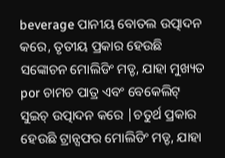beverage ପାନୀୟ ବୋତଲ ଉତ୍ପାଦନ କରେ, ତୃତୀୟ ପ୍ରକାର ହେଉଛି ସଙ୍କୋଚନ ମୋଲିଡିଂ ମଡ୍ଡ, ଯାହା ମୁଖ୍ୟତ por ଚାମଚ ପାତ୍ର ଏବଂ ବେକେଲିଟ୍ ସୁଇଚ୍ ଉତ୍ପାଦନ କରେ |ଚତୁର୍ଥ ପ୍ରକାର ହେଉଛି ଟ୍ରାନ୍ସଫର ମୋଲିଡିଂ ମଡ୍ଡ, ଯାହା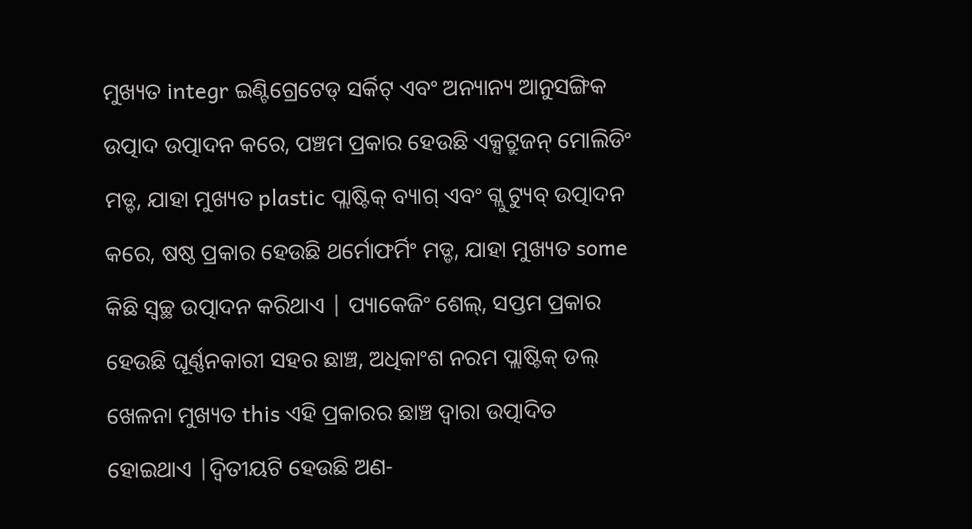ମୁଖ୍ୟତ integr ଇଣ୍ଟିଗ୍ରେଟେଡ୍ ସର୍କିଟ୍ ଏବଂ ଅନ୍ୟାନ୍ୟ ଆନୁସଙ୍ଗିକ ଉତ୍ପାଦ ଉତ୍ପାଦନ କରେ, ପଞ୍ଚମ ପ୍ରକାର ହେଉଛି ଏକ୍ସଟ୍ରୁଜନ୍ ମୋଲିଡିଂ ମଡ୍ଡ, ଯାହା ମୁଖ୍ୟତ plastic ପ୍ଲାଷ୍ଟିକ୍ ବ୍ୟାଗ୍ ଏବଂ ଗ୍ଲୁ ଟ୍ୟୁବ୍ ଉତ୍ପାଦନ କରେ, ଷଷ୍ଠ ପ୍ରକାର ହେଉଛି ଥର୍ମୋଫର୍ମିଂ ମଡ୍ଡ, ଯାହା ମୁଖ୍ୟତ some କିଛି ସ୍ୱଚ୍ଛ ଉତ୍ପାଦନ କରିଥାଏ | ପ୍ୟାକେଜିଂ ଶେଲ୍, ସପ୍ତମ ପ୍ରକାର ହେଉଛି ଘୂର୍ଣ୍ଣନକାରୀ ସହର ଛାଞ୍ଚ, ଅଧିକାଂଶ ନରମ ପ୍ଲାଷ୍ଟିକ୍ ଡଲ୍ ଖେଳନା ମୁଖ୍ୟତ this ଏହି ପ୍ରକାରର ଛାଞ୍ଚ ଦ୍ୱାରା ଉତ୍ପାଦିତ ହୋଇଥାଏ |ଦ୍ୱିତୀୟଟି ହେଉଛି ଅଣ-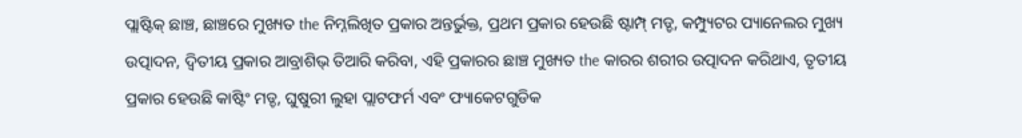ପ୍ଲାଷ୍ଟିକ୍ ଛାଞ୍ଚ, ଛାଞ୍ଚରେ ମୁଖ୍ୟତ the ନିମ୍ନଲିଖିତ ପ୍ରକାର ଅନ୍ତର୍ଭୁକ୍ତ, ପ୍ରଥମ ପ୍ରକାର ହେଉଛି ଷ୍ଟାମ୍ପ୍ ମଡ୍ଡ, କମ୍ପ୍ୟୁଟର ପ୍ୟାନେଲର ମୁଖ୍ୟ ଉତ୍ପାଦନ, ଦ୍ୱିତୀୟ ପ୍ରକାର ଆବ୍ରାଶିଭ୍ ତିଆରି କରିବା, ଏହି ପ୍ରକାରର ଛାଞ୍ଚ ମୁଖ୍ୟତ the କାରର ଶରୀର ଉତ୍ପାଦନ କରିଥାଏ, ତୃତୀୟ ପ୍ରକାର ହେଉଛି କାଷ୍ଟିଂ ମଡ୍ଡ, ଘୁଷୁରୀ ଲୁହା ପ୍ଲାଟଫର୍ମ ଏବଂ ଫ୍ୟାକେଟଗୁଡିକ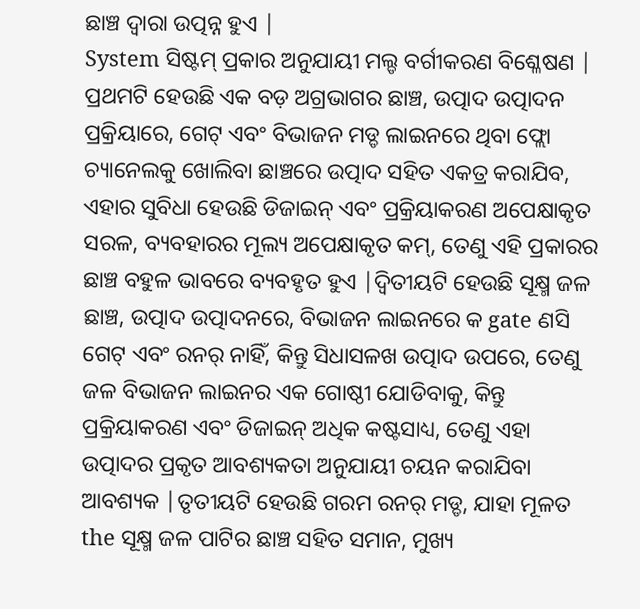ଛାଞ୍ଚ ଦ୍ୱାରା ଉତ୍ପନ୍ନ ହୁଏ |
System ସିଷ୍ଟମ୍ ପ୍ରକାର ଅନୁଯାୟୀ ମଲ୍ଡ ବର୍ଗୀକରଣ ବିଶ୍ଳେଷଣ |
ପ୍ରଥମଟି ହେଉଛି ଏକ ବଡ଼ ଅଗ୍ରଭାଗର ଛାଞ୍ଚ, ଉତ୍ପାଦ ଉତ୍ପାଦନ ପ୍ରକ୍ରିୟାରେ, ଗେଟ୍ ଏବଂ ବିଭାଜନ ମଡ୍ଡ ଲାଇନରେ ଥିବା ଫ୍ଲୋ ଚ୍ୟାନେଲକୁ ଖୋଲିବା ଛାଞ୍ଚରେ ଉତ୍ପାଦ ସହିତ ଏକତ୍ର କରାଯିବ, ଏହାର ସୁବିଧା ହେଉଛି ଡିଜାଇନ୍ ଏବଂ ପ୍ରକ୍ରିୟାକରଣ ଅପେକ୍ଷାକୃତ ସରଳ, ବ୍ୟବହାରର ମୂଲ୍ୟ ଅପେକ୍ଷାକୃତ କମ୍, ତେଣୁ ଏହି ପ୍ରକାରର ଛାଞ୍ଚ ବହୁଳ ଭାବରେ ବ୍ୟବହୃତ ହୁଏ |ଦ୍ୱିତୀୟଟି ହେଉଛି ସୂକ୍ଷ୍ମ ଜଳ ଛାଞ୍ଚ, ଉତ୍ପାଦ ଉତ୍ପାଦନରେ, ବିଭାଜନ ଲାଇନରେ କ gate ଣସି ଗେଟ୍ ଏବଂ ରନର୍ ନାହିଁ, କିନ୍ତୁ ସିଧାସଳଖ ଉତ୍ପାଦ ଉପରେ, ତେଣୁ ଜଳ ବିଭାଜନ ଲାଇନର ଏକ ଗୋଷ୍ଠୀ ଯୋଡିବାକୁ, କିନ୍ତୁ ପ୍ରକ୍ରିୟାକରଣ ଏବଂ ଡିଜାଇନ୍ ଅଧିକ କଷ୍ଟସାଧ୍ୟ, ତେଣୁ ଏହା ଉତ୍ପାଦର ପ୍ରକୃତ ଆବଶ୍ୟକତା ଅନୁଯାୟୀ ଚୟନ କରାଯିବା ଆବଶ୍ୟକ |ତୃତୀୟଟି ହେଉଛି ଗରମ ରନର୍ ମଡ୍ଡ, ଯାହା ମୂଳତ the ସୂକ୍ଷ୍ମ ଜଳ ପାଟିର ଛାଞ୍ଚ ସହିତ ସମାନ, ମୁଖ୍ୟ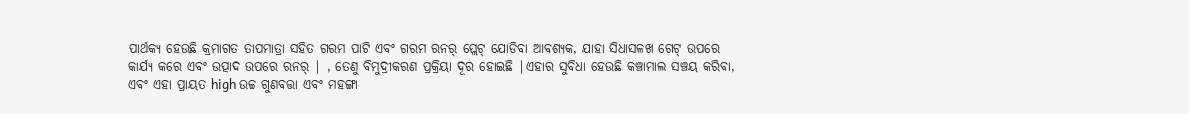ପାର୍ଥକ୍ୟ ହେଉଛି କ୍ରମାଗତ ତାପମାତ୍ରା ସହିତ ଗରମ ପାଟି ଏବଂ ଗରମ ରନର୍ ପ୍ଲେଟ୍ ଯୋଡିବା ଆବଶ୍ୟକ, ଯାହା ସିଧାସଳଖ ଗେଟ୍ ଉପରେ କାର୍ଯ୍ୟ କରେ ଏବଂ ଉତ୍ପାଦ ଉପରେ ରନର୍ | , ତେଣୁ ବିମୁଦ୍ରୀକରଣ ପ୍ରକ୍ରିୟା ଦୂର ହୋଇଛି |ଏହାର ସୁବିଧା ହେଉଛି କଞ୍ଚାମାଲ ସଞ୍ଚୟ କରିବା, ଏବଂ ଏହା ପ୍ରାୟତ high ଉଚ୍ଚ ଗୁଣବତ୍ତା ଏବଂ ମହଙ୍ଗା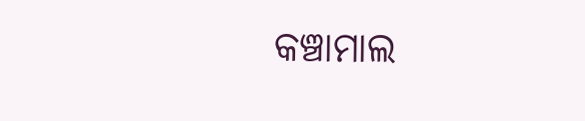କଞ୍ଚାମାଲ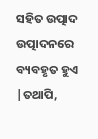ସହିତ ଉତ୍ପାଦ ଉତ୍ପାଦନରେ ବ୍ୟବହୃତ ହୁଏ |ତଥାପି,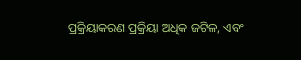ପ୍ରକ୍ରିୟାକରଣ ପ୍ରକ୍ରିୟା ଅଧିକ ଜଟିଳ, ଏବଂ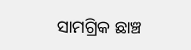ସାମଗ୍ରିକ ଛାଞ୍ଚ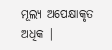ମୂଲ୍ୟ ଅପେକ୍ଷାକୃତ ଅଧିକ |